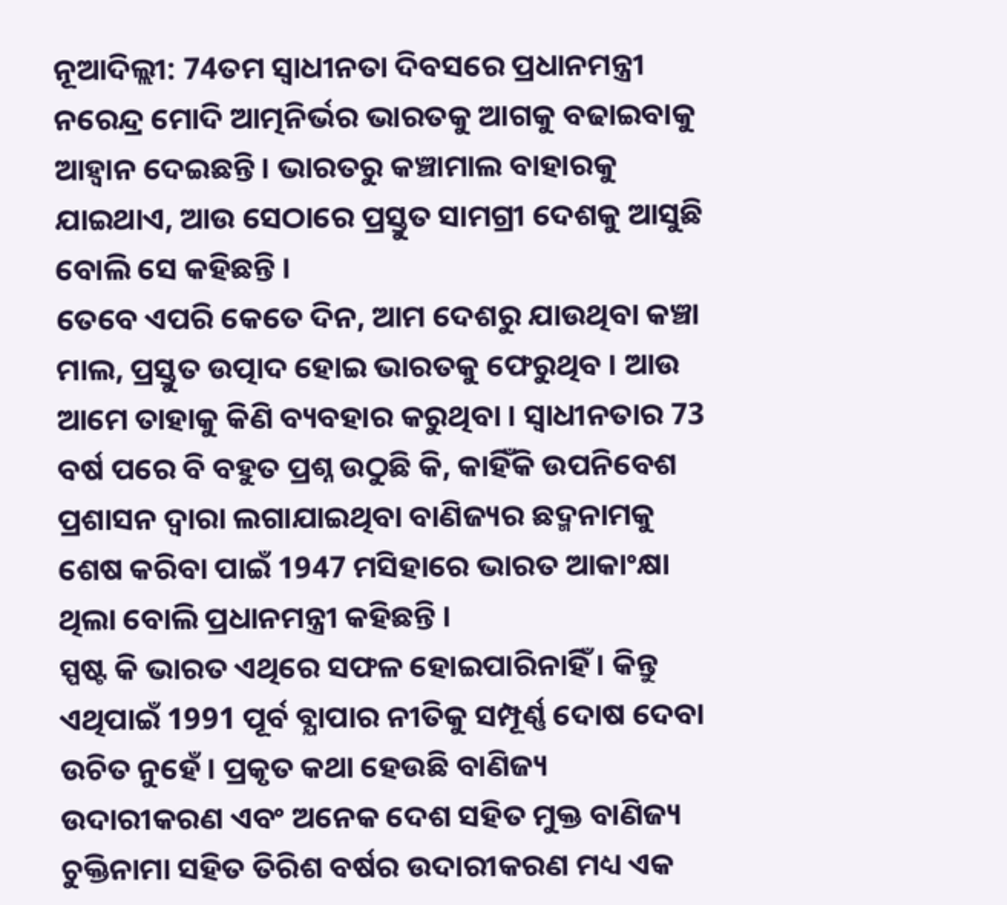ନୂଆଦିଲ୍ଲୀ: 74ତମ ସ୍ବାଧୀନତା ଦିବସରେ ପ୍ରଧାନମନ୍ତ୍ରୀ ନରେନ୍ଦ୍ର ମୋଦି ଆତ୍ମନିର୍ଭର ଭାରତକୁ ଆଗକୁ ବଢାଇବାକୁ ଆହ୍ବାନ ଦେଇଛନ୍ତି । ଭାରତରୁ କଞ୍ଚାମାଲ ବାହାରକୁ ଯାଇଥାଏ, ଆଉ ସେଠାରେ ପ୍ରସ୍ତୁତ ସାମଗ୍ରୀ ଦେଶକୁ ଆସୁଛି ବୋଲି ସେ କହିଛନ୍ତି ।
ତେବେ ଏପରି କେତେ ଦିନ, ଆମ ଦେଶରୁ ଯାଉଥିବା କଞ୍ଚା ମାଲ, ପ୍ରସ୍ତୁତ ଉତ୍ପାଦ ହୋଇ ଭାରତକୁ ଫେରୁଥିବ । ଆଉ ଆମେ ତାହାକୁ କିଣି ବ୍ୟବହାର କରୁଥିବା । ସ୍ବାଧୀନତାର 73 ବର୍ଷ ପରେ ବି ବହୁତ ପ୍ରଶ୍ନ ଉଠୁଛି କି, କାହିଁକି ଉପନିବେଶ ପ୍ରଶାସନ ଦ୍ବାରା ଲଗାଯାଇଥିବା ବାଣିଜ୍ୟର ଛଦ୍ମନାମକୁ ଶେଷ କରିବା ପାଇଁ 1947 ମସିହାରେ ଭାରତ ଆକାଂକ୍ଷା ଥିଲା ବୋଲି ପ୍ରଧାନମନ୍ତ୍ରୀ କହିଛନ୍ତି ।
ସ୍ପଷ୍ଟ କି ଭାରତ ଏଥିରେ ସଫଳ ହୋଇପାରିନାହିଁ । କିନ୍ତୁ ଏଥିପାଇଁ 1991 ପୂର୍ବ ବ୍ଯାପାର ନୀତିକୁ ସମ୍ପୂର୍ଣ୍ଣ ଦୋଷ ଦେବା ଉଚିତ ନୁହେଁ । ପ୍ରକୃତ କଥା ହେଉଛି ବାଣିଜ୍ୟ ଉଦାରୀକରଣ ଏବଂ ଅନେକ ଦେଶ ସହିତ ମୁକ୍ତ ବାଣିଜ୍ୟ ଚୁକ୍ତିନାମା ସହିତ ତିରିଶ ବର୍ଷର ଉଦାରୀକରଣ ମଧ୍ୟ ଏକ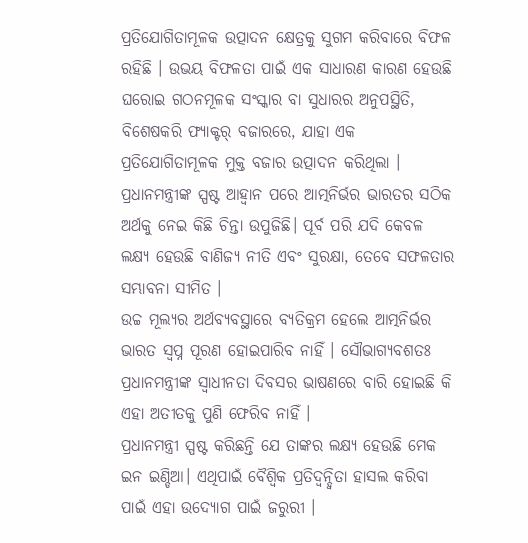ପ୍ରତିଯୋଗିତାମୂଳକ ଉତ୍ପାଦନ କ୍ଷେତ୍ରକୁ ସୁଗମ କରିବାରେ ବିଫଳ ରହିଛି । ଉଭୟ ବିଫଳତା ପାଇଁ ଏକ ସାଧାରଣ କାରଣ ହେଉଛି ଘରୋଇ ଗଠନମୂଳକ ସଂସ୍କାର ବା ସୁଧାରର ଅନୁପସ୍ଥିତି, ବିଶେଷକରି ଫ୍ୟାକ୍ଟର୍ ବଜାରରେ, ଯାହା ଏକ ପ୍ରତିଯୋଗିତାମୂଳକ ମୁକ୍ତ ବଜାର ଉତ୍ପାଦନ କରିଥିଲା ।
ପ୍ରଧାନମନ୍ତ୍ରୀଙ୍କ ସ୍ପଷ୍ଟ ଆହ୍ବାନ ପରେ ଆତ୍ମନିର୍ଭର ଭାରତର ସଠିକ ଅର୍ଥକୁ ନେଇ କିଛି ଚିନ୍ତା ଉପୁଜିଛି। ପୂର୍ବ ପରି ଯଦି କେବଳ ଲକ୍ଷ୍ୟ ହେଉଛି ବାଣିଜ୍ୟ ନୀତି ଏବଂ ସୁରକ୍ଷା, ତେବେ ସଫଳତାର ସମ୍ଭାବନା ସୀମିତ ।
ଉଚ୍ଚ ମୂଲ୍ଯର ଅର୍ଥବ୍ୟବସ୍ଥାରେ ବ୍ୟତିକ୍ରମ ହେଲେ ଆତ୍ମନିର୍ଭର ଭାରତ ସ୍ବପ୍ନ ପୂରଣ ହୋଇପାରିବ ନାହିଁ । ସୌଭାଗ୍ୟବଶତଃ ପ୍ରଧାନମନ୍ତ୍ରୀଙ୍କ ସ୍ବାଧୀନତା ଦିବସର ଭାଷଣରେ ବାରି ହୋଇଛି କି ଏହା ଅତୀତକୁ ପୁଣି ଫେରିବ ନାହିଁ ।
ପ୍ରଧାନମନ୍ତ୍ରୀ ସ୍ପଷ୍ଟ କରିଛନ୍ତି ଯେ ତାଙ୍କର ଲକ୍ଷ୍ୟ ହେଉଛି ମେକ ଇନ ଇଣ୍ଡିଆ। ଏଥିପାଇଁ ବୈଶ୍ବିକ ପ୍ରତିଦ୍ୱନ୍ଦ୍ୱିତା ହାସଲ କରିବା ପାଇଁ ଏହା ଉଦ୍ୟୋଗ ପାଇଁ ଜରୁରୀ ।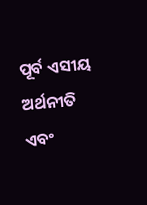ପୂର୍ବ ଏସୀୟ ଅର୍ଥନୀତି ଏବଂ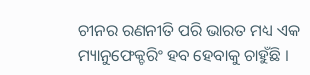ଚୀନର ରଣନୀତି ପରି ଭାରତ ମଧ୍ୟ ଏକ ମ୍ୟାନୁଫେକ୍ଚରିଂ ହବ ହେବାକୁ ଚାହୁଁଛି ।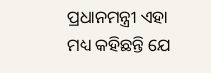ପ୍ରଧାନମନ୍ତ୍ରୀ ଏହା ମଧ୍ୟ କହିଛନ୍ତି ଯେ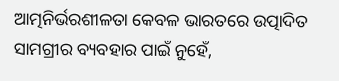ଆତ୍ମନିର୍ଭରଶୀଳତା କେବଳ ଭାରତରେ ଉତ୍ପାଦିତ ସାମଗ୍ରୀର ବ୍ୟବହାର ପାଇଁ ନୁହେଁ,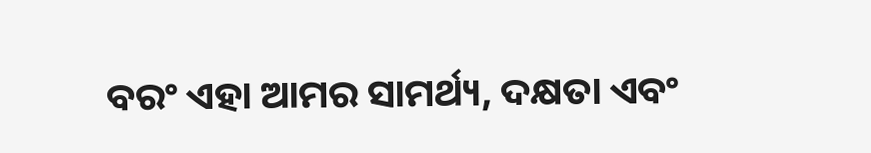ବରଂ ଏହା ଆମର ସାମର୍ଥ୍ୟ, ଦକ୍ଷତା ଏବଂ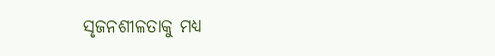ସୃଜନଶୀଳତାକୁ ମଧ୍ୟ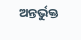ଅନ୍ତର୍ଭୁକ୍ତ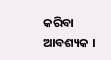କରିବା ଆବଶ୍ୟକ ।